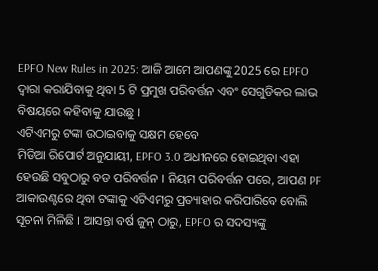EPFO New Rules in 2025: ଆଜି ଆମେ ଆପଣଙ୍କୁ 2025 ରେ EPFO ଦ୍ୱାରା କରାଯିବାକୁ ଥିବା 5 ଟି ପ୍ରମୁଖ ପରିବର୍ତ୍ତନ ଏବଂ ସେଗୁଡିକର ଲାଭ ବିଷୟରେ କହିବାକୁ ଯାଉଛୁ ।
ଏଟିଏମରୁ ଟଙ୍କା ଉଠାଇବାକୁ ସକ୍ଷମ ହେବେ
ମିଡିଆ ରିପୋର୍ଟ ଅନୁଯାୟୀ, EPFO 3.0 ଅଧୀନରେ ହୋଇଥିବା ଏହା ହେଉଛି ସବୁଠାରୁ ବଡ ପରିବର୍ତ୍ତନ । ନିୟମ ପରିବର୍ତ୍ତନ ପରେ, ଆପଣ PF ଆକାଉଣ୍ଟରେ ଥିବା ଟଙ୍କାକୁ ଏଟିଏମରୁ ପ୍ରତ୍ୟାହାର କରିପାରିବେ ବୋଲି ସୂଚନା ମିଳିଛି । ଆସନ୍ତା ବର୍ଷ ଜୁନ୍ ଠାରୁ, EPFO ର ସଦସ୍ୟଙ୍କୁ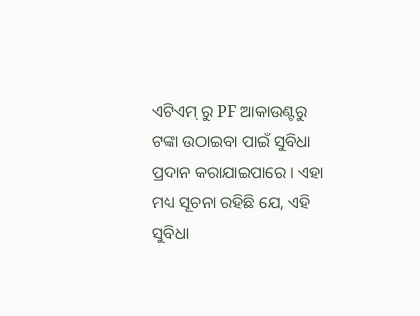ଏଟିଏମ୍ ରୁ PF ଆକାଉଣ୍ଟରୁ ଟଙ୍କା ଉଠାଇବା ପାଇଁ ସୁବିଧା ପ୍ରଦାନ କରାଯାଇପାରେ । ଏହା ମଧ୍ୟ ସୂଚନା ରହିଛି ଯେ, ଏହି ସୁବିଧା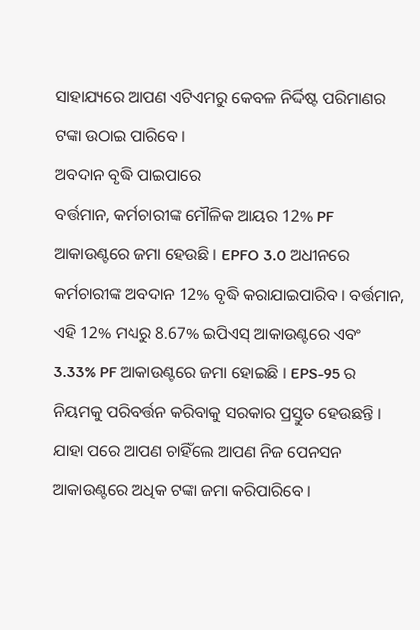ସାହାଯ୍ୟରେ ଆପଣ ଏଟିଏମରୁ କେବଳ ନିର୍ଦ୍ଦିଷ୍ଟ ପରିମାଣର ଟଙ୍କା ଉଠାଇ ପାରିବେ ।
ଅବଦାନ ବୃଦ୍ଧି ପାଇପାରେ
ବର୍ତ୍ତମାନ, କର୍ମଚାରୀଙ୍କ ମୌଳିକ ଆୟର 12% PF ଆକାଉଣ୍ଟରେ ଜମା ହେଉଛି । EPFO 3.0 ଅଧୀନରେ କର୍ମଚାରୀଙ୍କ ଅବଦାନ 12% ବୃଦ୍ଧି କରାଯାଇପାରିବ । ବର୍ତ୍ତମାନ, ଏହି 12% ମଧ୍ୟରୁ 8.67% ଇପିଏସ୍ ଆକାଉଣ୍ଟରେ ଏବଂ 3.33% PF ଆକାଉଣ୍ଟରେ ଜମା ହୋଇଛି । EPS-95 ର ନିୟମକୁ ପରିବର୍ତ୍ତନ କରିବାକୁ ସରକାର ପ୍ରସ୍ତୁତ ହେଉଛନ୍ତି । ଯାହା ପରେ ଆପଣ ଚାହିଁଲେ ଆପଣ ନିଜ ପେନସନ ଆକାଉଣ୍ଟରେ ଅଧିକ ଟଙ୍କା ଜମା କରିପାରିବେ ।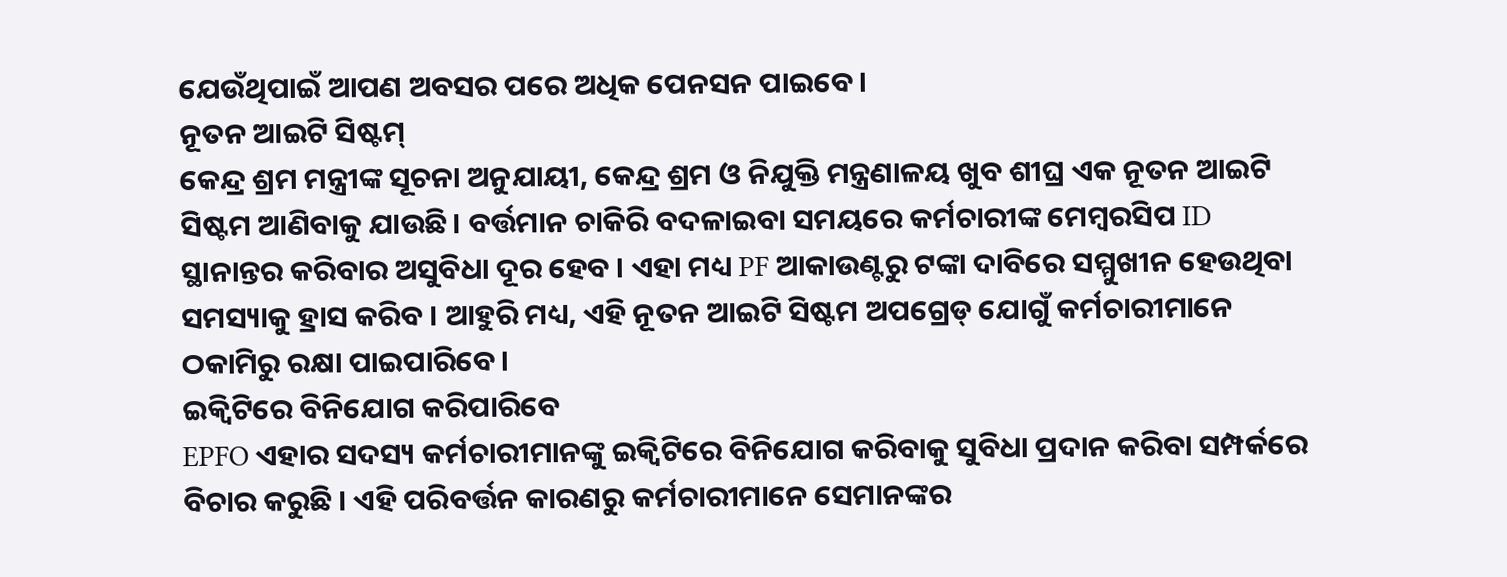ଯେଉଁଥିପାଇଁ ଆପଣ ଅବସର ପରେ ଅଧିକ ପେନସନ ପାଇବେ ।
ନୂତନ ଆଇଟି ସିଷ୍ଟମ୍
କେନ୍ଦ୍ର ଶ୍ରମ ମନ୍ତ୍ରୀଙ୍କ ସୂଚନା ଅନୁଯାୟୀ, କେନ୍ଦ୍ର ଶ୍ରମ ଓ ନିଯୁକ୍ତି ମନ୍ତ୍ରଣାଳୟ ଖୁବ ଶୀଘ୍ର ଏକ ନୂତନ ଆଇଟି ସିଷ୍ଟମ ଆଣିବାକୁ ଯାଉଛି। ବର୍ତ୍ତମାନ ଚାକିରି ବଦଳାଇବା ସମୟରେ କର୍ମଚାରୀଙ୍କ ମେମ୍ୱରସିପ ID ସ୍ଥାନାନ୍ତର କରିବାର ଅସୁବିଧା ଦୂର ହେବ । ଏହା ମଧ୍ୟ PF ଆକାଉଣ୍ଟରୁ ଟଙ୍କା ଦାବିରେ ସମ୍ମୁଖୀନ ହେଉଥିବା ସମସ୍ୟାକୁ ହ୍ରାସ କରିବ । ଆହୁରି ମଧ୍ୟ, ଏହି ନୂତନ ଆଇଟି ସିଷ୍ଟମ ଅପଗ୍ରେଡ୍ ଯୋଗୁଁ କର୍ମଚାରୀମାନେ ଠକାମିରୁ ରକ୍ଷା ପାଇପାରିବେ ।
ଇକ୍ୱିଟିରେ ବିନିଯୋଗ କରିପାରିବେ
EPFO ଏହାର ସଦସ୍ୟ କର୍ମଚାରୀମାନଙ୍କୁ ଇକ୍ୱିଟିରେ ବିନିଯୋଗ କରିବାକୁ ସୁବିଧା ପ୍ରଦାନ କରିବା ସମ୍ପର୍କରେ ବିଚାର କରୁଛି । ଏହି ପରିବର୍ତ୍ତନ କାରଣରୁ କର୍ମଚାରୀମାନେ ସେମାନଙ୍କର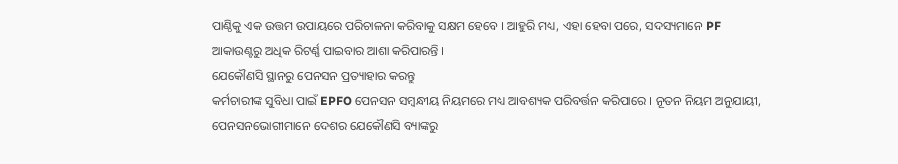ପାଣ୍ଠିକୁ ଏକ ଉତ୍ତମ ଉପାୟରେ ପରିଚାଳନା କରିବାକୁ ସକ୍ଷମ ହେବେ । ଆହୁରି ମଧ୍ୟ, ଏହା ହେବା ପରେ, ସଦସ୍ୟମାନେ PF ଆକାଉଣ୍ଟରୁ ଅଧିକ ରିଟର୍ଣ୍ଣ ପାଇବାର ଆଶା କରିପାରନ୍ତି ।
ଯେକୌଣସି ସ୍ଥାନରୁ ପେନସନ ପ୍ରତ୍ୟାହାର କରନ୍ତୁ
କର୍ମଚାରୀଙ୍କ ସୁବିଧା ପାଇଁ EPFO ପେନସନ ସମ୍ବନ୍ଧୀୟ ନିୟମରେ ମଧ୍ୟ ଆବଶ୍ୟକ ପରିବର୍ତ୍ତନ କରିପାରେ । ନୂତନ ନିୟମ ଅନୁଯାୟୀ, ପେନସନଭୋଗୀମାନେ ଦେଶର ଯେକୌଣସି ବ୍ୟାଙ୍କରୁ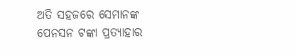ଅତି ସହଜରେ ସେମାନଙ୍କ ପେନସନ ଟଙ୍କା ପ୍ରତ୍ୟାହାର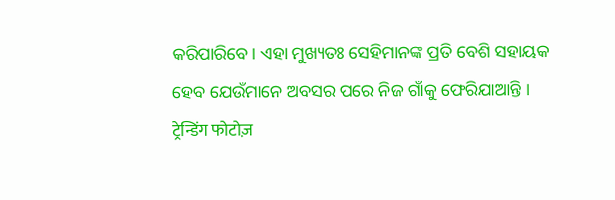କରିପାରିବେ। ଏହା ମୁଖ୍ୟତଃ ସେହିମାନଙ୍କ ପ୍ରତି ବେଶି ସହାୟକ ହେବ ଯେଉଁମାନେ ଅବସର ପରେ ନିଜ ଗାଁକୁ ଫେରିଯାଆନ୍ତି ।
ट्रेन्डिंग फोटोज़